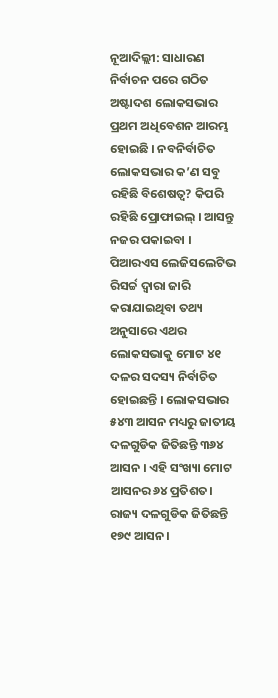ନୂଆଦିଲ୍ଲୀ: ସାଧାରଣ ନିର୍ବାଚନ ପରେ ଗଠିତ ଅଷ୍ଟାଦଶ ଲୋକସଭାର ପ୍ରଥମ ଅଧିବେଶନ ଆରମ୍ଭ ହୋଇଛି । ନବନିର୍ବାଚିତ ଲୋକସଭାର କ’ଣ ସବୁ ରହିଛି ବିଶେଷତ୍ୱ? କିପରି ରହିଛି ପ୍ରୋଫାଇଲ୍ । ଆସନ୍ତୁ ନଜର ପକାଇବା ।
ପିଆରଏସ ଲେଜିସଲେଟିଭ ରିସର୍ଚ୍ଚ ଦ୍ୱାରା ଜାରି କରାଯାଇଥିବା ତଥ୍ୟ ଅନୁସାରେ ଏଥର ଲୋକସଭାକୁ ମୋଟ ୪୧ ଦଳର ସଦସ୍ୟ ନିର୍ବାଚିତ ହୋଇଛନ୍ତି । ଲୋକସଭାର ୫୪୩ ଆସନ ମଧ୍ୟରୁ ଜାତୀୟ ଦଳଗୁଡିକ ଜିତିଛନ୍ତି ୩୬୪ ଆସନ । ଏହି ସଂଖ୍ୟା ମୋଟ ଆସନର ୬୪ ପ୍ରତିଶତ। ରାଜ୍ୟ ଦଳଗୁଡିକ ଜିତିଛନ୍ତି ୧୭୯ ଆସନ ।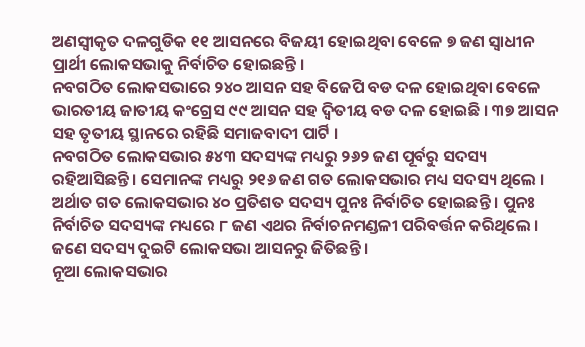ଅଣସ୍ୱୀକୃତ ଦଳଗୁଡିକ ୧୧ ଆସନରେ ବିଜୟୀ ହୋଇଥିବା ବେଳେ ୭ ଜଣ ସ୍ୱାଧୀନ ପ୍ରାର୍ଥୀ ଲୋକସଭାକୁ ନିର୍ବାଚିତ ହୋଇଛନ୍ତି ।
ନବଗଠିତ ଲୋକସଭାରେ ୨୪୦ ଆସନ ସହ ବିଜେପି ବଡ ଦଳ ହୋଇଥିବା ବେଳେ ଭାରତୀୟ ଜାତୀୟ କଂଗ୍ରେସ ୯୯ ଆସନ ସହ ଦ୍ୱିତୀୟ ବଡ ଦଳ ହୋଇଛି । ୩୭ ଆସନ ସହ ତୃତୀୟ ସ୍ଥାନରେ ରହିଛି ସମାଜବାଦୀ ପାର୍ଟି ।
ନବଗଠିତ ଲୋକସଭାର ୫୪୩ ସଦସ୍ୟଙ୍କ ମଧ୍ୟରୁ ୨୬୨ ଜଣ ପୂର୍ବରୁ ସଦସ୍ୟ ରହିଆସିଛନ୍ତି । ସେମାନଙ୍କ ମଧ୍ୟରୁ ୨୧୬ ଜଣ ଗତ ଲୋକସଭାର ମଧ୍ୟ ସଦସ୍ୟ ଥିଲେ । ଅର୍ଥାତ ଗତ ଲୋକସଭାର ୪୦ ପ୍ରତିଶତ ସଦସ୍ୟ ପୁନଃ ନିର୍ବାଚିତ ହୋଇଛନ୍ତି । ପୁନଃ ନିର୍ବାଚିତ ସଦସ୍ୟଙ୍କ ମଧ୍ୟରେ ୮ ଜଣ ଏଥର ନିର୍ବାଚନମଣ୍ଡଳୀ ପରିବର୍ତ୍ତନ କରିଥିଲେ । ଜଣେ ସଦସ୍ୟ ଦୁଇଟି ଲୋକସଭା ଆସନରୁ ଜିତିଛନ୍ତି ।
ନୂଆ ଲୋକସଭାର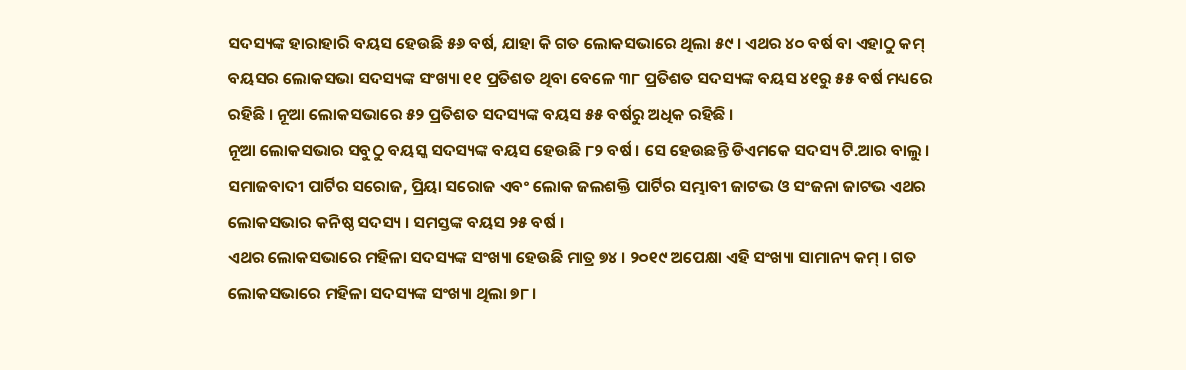ସଦସ୍ୟଙ୍କ ହାରାହାରି ବୟସ ହେଉଛି ୫୬ ବର୍ଷ, ଯାହା କି ଗତ ଲୋକସଭାରେ ଥିଲା ୫୯ । ଏଥର ୪୦ ବର୍ଷ ବା ଏହାଠୁ କମ୍ ବୟସର ଲୋକସଭା ସଦସ୍ୟଙ୍କ ସଂଖ୍ୟା ୧୧ ପ୍ରତିଶତ ଥିବା ବେଳେ ୩୮ ପ୍ରତିଶତ ସଦସ୍ୟଙ୍କ ବୟସ ୪୧ରୁ ୫୫ ବର୍ଷ ମଧ୍ୟରେ ରହିଛି । ନୂଆ ଲୋକସଭାରେ ୫୨ ପ୍ରତିଶତ ସଦସ୍ୟଙ୍କ ବୟସ ୫୫ ବର୍ଷରୁ ଅଧିକ ରହିଛି ।
ନୂଆ ଲୋକସଭାର ସବୁଠୁ ବୟସ୍କ ସଦସ୍ୟଙ୍କ ବୟସ ହେଉଛି ୮୨ ବର୍ଷ । ସେ ହେଉଛନ୍ତି ଡିଏମକେ ସଦସ୍ୟ ଟି.ଆର ବାଲୁ । ସମାଜବାଦୀ ପାର୍ଟିର ସରୋଜ, ପ୍ରିୟା ସରୋଜ ଏବଂ ଲୋକ ଜଲଶକ୍ତି ପାର୍ଟିର ସମ୍ଭାବୀ ଜାଟଭ ଓ ସଂଜନା ଜାଟଭ ଏଥର ଲୋକସଭାର କନିଷ୍ଠ ସଦସ୍ୟ । ସମସ୍ତଙ୍କ ବୟସ ୨୫ ବର୍ଷ ।
ଏଥର ଲୋକସଭାରେ ମହିଳା ସଦସ୍ୟଙ୍କ ସଂଖ୍ୟା ହେଉଛି ମାତ୍ର ୭୪ । ୨୦୧୯ ଅପେକ୍ଷା ଏହି ସଂଖ୍ୟା ସାମାନ୍ୟ କମ୍ । ଗତ ଲୋକସଭାରେ ମହିଳା ସଦସ୍ୟଙ୍କ ସଂଖ୍ୟା ଥିଲା ୭୮ ।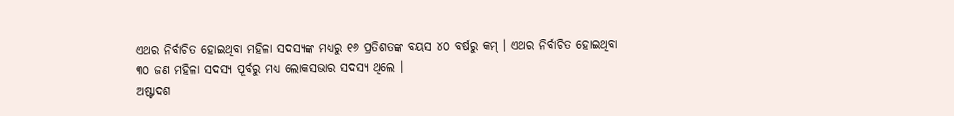ଏଥର ନିର୍ବାଚିତ ହୋଇଥିବା ମହିଳା ସଦସ୍ୟଙ୍କ ମଧ୍ୟରୁ ୧୬ ପ୍ରତିଶତଙ୍କ ବୟସ ୪୦ ବର୍ଷରୁ କମ୍ । ଏଥର ନିର୍ବାଚିତ ହୋଇଥିବା ୩୦ ଜଣ ମହିଳା ସଦସ୍ୟ ପୂର୍ବରୁ ମଧ୍ୟ ଲୋକସଭାର ସଦସ୍ୟ ଥିଲେ ।
ଅଷ୍ଟାଦଶ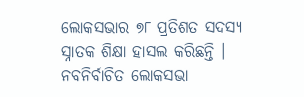ଲୋକସଭାର ୭୮ ପ୍ରତିଶତ ସଦସ୍ୟ ସ୍ନାତକ ଶିକ୍ଷା ହାସଲ କରିଛନ୍ତି । ନବନିର୍ବାଚିତ ଲୋକସଭା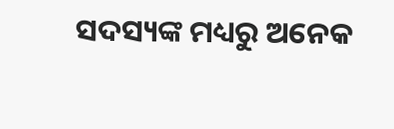ସଦସ୍ୟଙ୍କ ମଧ୍ୟରୁ ଅନେକ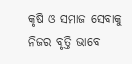କୃଷି ଓ ସମାଜ ସେବାକୁ ନିଜର ବୃତ୍ତି ଭାବେ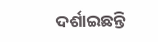ଦର୍ଶାଇଛନ୍ତି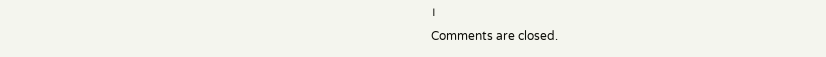।
Comments are closed.